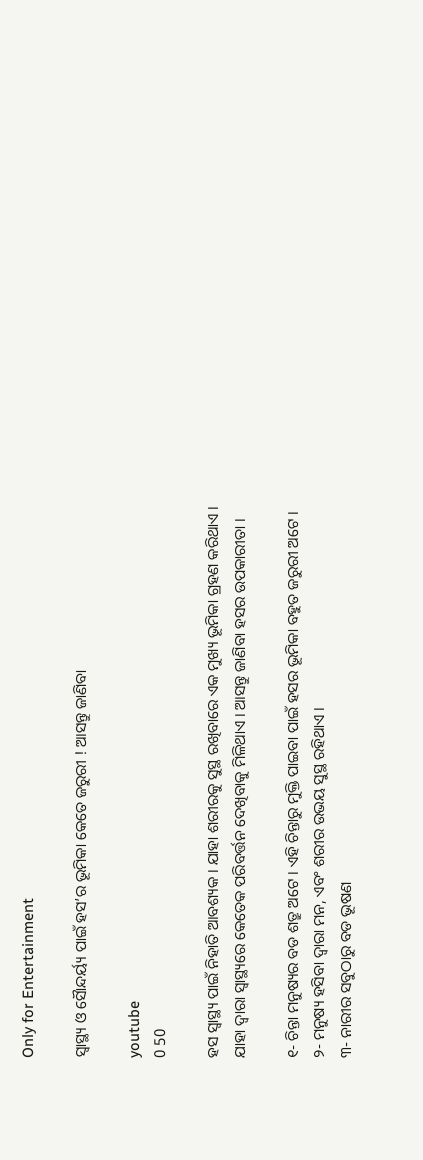Only for Entertainment

ସ୍ୱାସ୍ଥ୍ୟ ଓ ସୈାନ୍ଦର୍ୟ୍ୟ ପାଇଁ ହସ’ର ଭୂମିକା କେତେ ଜରୁରୀ ! ଆସନ୍ତୁ ଜାଣିବା

youtube
0 50

ହସ ସ୍ୱାସ୍ଥ୍ୟ ପାଇଁ ନିହାତି ଆବଶ୍ୟକ । ଯାହା ଶରୀରକୁ ସୁସ୍ଥ ରଖିବାରେ ଏକ ମୁଖ୍ୟ ଭୂମିକା ଗ୍ରହଣ କରିଥାଏ । ଯାହା ଦ୍ୱାରା ସ୍ୱାସ୍ଥ୍ୟରେ କେତେକ ପରିବର୍ତ୍ତନ ଦେଖିବାକୁ ମିଳିଥାଏ । ଆସନ୍ତୁ ଜାଣିବା ହସର ଉପକାରୀତା ।

୧- ଚିନ୍ତା ମନୁଷ୍ୟର ବଡ ଶତ୍ରୁ ଅଟେ । ଏହି ଚିନ୍ତାରୁ ମୁକ୍ତି ପାଇବା ପାଇଁ ହସର ଭୂମିକା ବହୁତ ଜରୁରୀ ଅଟେ ।
୨- ମନୁଷ୍ୟ ହସିବା ଦ୍ୱାରା ମନ, ଏବଂ ଶରୀର ଉଭୟ ସୁସ୍ଥ ରହିଥାଏ ।
୩- ନାରୀର ସବୁଠାରୁ ବଡ ଭୂଷଣ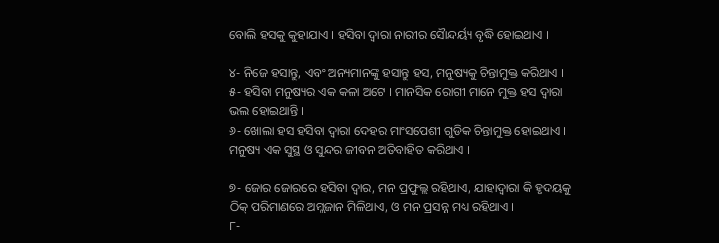ବୋଲି ହସକୁ କୁହାଯାଏ । ହସିବା ଦ୍ୱାରା ନାରୀର ସୈାନ୍ଦର୍ୟ୍ୟ ବୃଦ୍ଧି ହୋଇଥାଏ ।

୪- ନିଜେ ହସାନ୍ତୁ, ଏବଂ ଅନ୍ୟମାନଙ୍କୁ ହସାନ୍ତୁ ହସ, ମନୁଷ୍ୟକୁ ଚିନ୍ତାମୁକ୍ତ କରିଥାଏ ।
୫- ହସିବା ମନୁଷ୍ୟର ଏକ କଳା ଅଟେ । ମାନସିକ ରୋଗୀ ମାନେ ମୁକ୍ତ ହସ ଦ୍ୱାରା ଭଲ ହୋଇଥାନ୍ତି ।
୬- ଖୋଲା ହସ ହସିବା ଦ୍ୱାରା ଦେହର ମାଂସପେଶୀ ଗୁଡିକ ଚିନ୍ତାମୁକ୍ତ ହୋଇଥାଏ । ମନୁଷ୍ୟ ଏକ ସୁସ୍ଥ ଓ ସୁନ୍ଦର ଜୀବନ ଅତିବାହିତ କରିଥାଏ ।

୭- ଜୋର ଜୋରରେ ହସିବା ଦ୍ୱାର, ମନ ପ୍ରଫୁଲ୍ଲ ରହିଥାଏ, ଯାହାଦ୍ୱାରା କି ହୃଦୟକୁ ଠିକ୍ ପରିମାଣରେ ଅମ୍ଲଜାନ ମିଳିଥାଏ, ଓ ମନ ପ୍ରସନ୍ନ ମଧ୍ୟ ରହିଥାଏ ।
୮-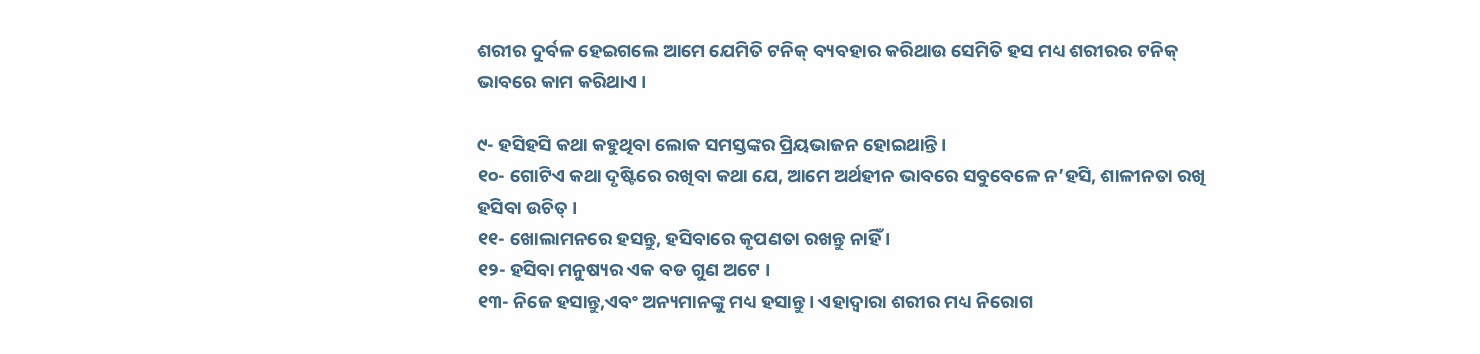ଶରୀର ଦୁର୍ବଳ ହେଇଗଲେ ଆମେ ଯେମିତି ଟନିକ୍ ବ୍ୟବହାର କରିଥାଉ ସେମିତି ହସ ମଧ୍ୟ ଶରୀରର ଟନିକ୍ ଭାବରେ କାମ କରିଥାଏ ।

୯- ହସିହସି କଥା କହୁଥିବା ଲୋକ ସମସ୍ତଙ୍କର ପ୍ରିୟଭାଜନ ହୋଇଥାନ୍ତି ।
୧୦- ଗୋଟିଏ କଥା ଦୃଷ୍ଟିରେ ରଖିବା କଥା ଯେ, ଆମେ ଅର୍ଥହୀନ ଭାବରେ ସବୁବେଳେ ନ’ହସି, ଶାଳୀନତା ରଖି ହସିବା ଉଚିତ୍ ।
୧୧- ଖୋଲାମନରେ ହସନ୍ତୁ, ହସିବାରେ କୃପଣତା ରଖନ୍ତୁ ନାହିଁ ।
୧୨- ହସିବା ମନୁଷ୍ୟର ଏକ ବଡ ଗୁଣ ଅଟେ ।
୧୩- ନିଜେ ହସାନ୍ତୁ,ଏବଂ ଅନ୍ୟମାନଙ୍କୁ ମଧ୍ୟ ହସାନ୍ତୁ । ଏହାଦ୍ୱାରା ଶରୀର ମଧ୍ୟ ନିରୋଗ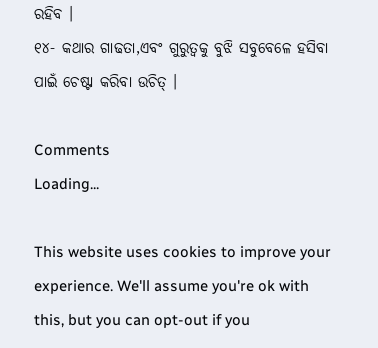ରହିବ ।
୧୪- କଥାର ଗାଢତା,ଏବଂ ଗୁରୁତ୍ୱକୁ ବୁଝି ସବୁବେଳେ ହସିବା ପାଇଁ ଚେଷ୍ଟା କରିବା ଉଚିତ୍ ।

Comments
Loading...

This website uses cookies to improve your experience. We'll assume you're ok with this, but you can opt-out if you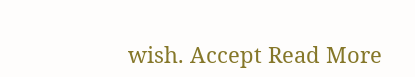wish. Accept Read More